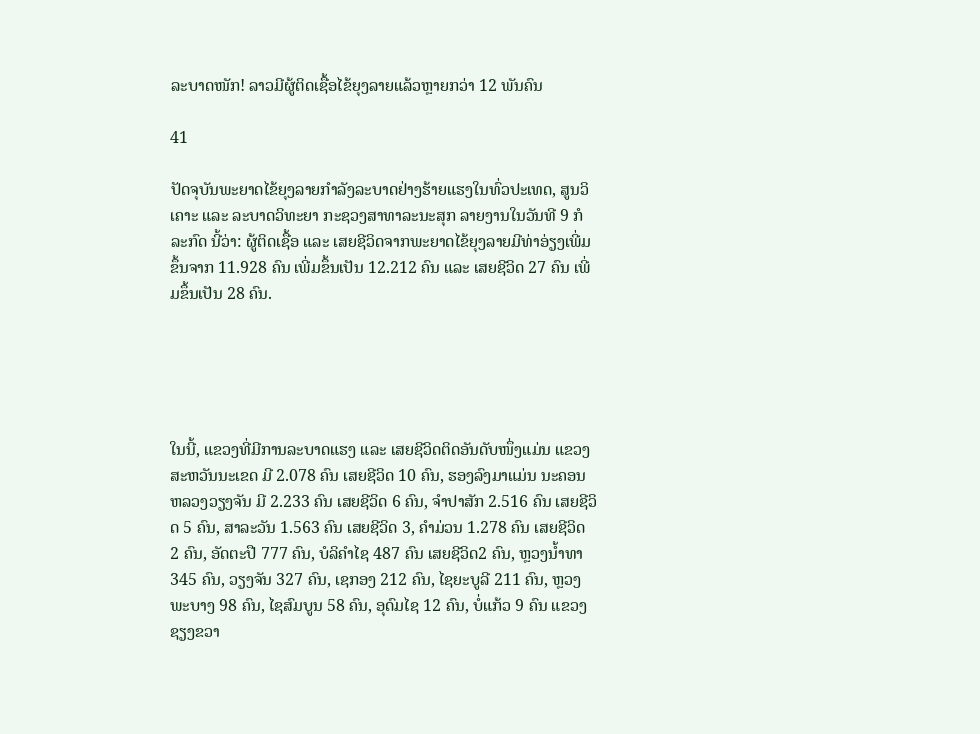ລະບາດໜັກ! ລາວມີຜູ້ຕິດເຊື້ອໄຂ້ຍຸງລາຍແລ້ວຫຼາຍກວ່າ 12 ພັນຄົນ

41

ປັດຈຸບັນພະຍາດໄຂ້ຍຸງລາຍກຳລັງລະບາດຢ່າງຮ້າຍແຮງໃນທົ່ວປະເທດ, ສູນວິເຄາະ ແລະ ລະບາດວິທະຍາ ກະຊວງສາທາລະນະສຸກ ລາຍງານໃນວັນທີ 9 ກໍລະກົດ ນີ້ວ່າ: ຜູ້ຕິດເຊື້ອ ແລະ ເສຍຊີວິດຈາກພະຍາດໄຂ້ຍຸງລາຍມີທ່າອ່ຽງເພີ່ມຂຶ້ນຈາກ 11.928 ຄົນ ເພີ່ມຂຶ້ນເປັນ 12.212 ຄົນ ແລະ ເສຍຊີວິດ 27 ຄົນ ເພີ່ມຂຶ້ນເປັນ 28 ຄົນ.





ໃນນີ້, ແຂວງທີ່ມີການລະບາດແຮງ ແລະ ເສຍຊີວິດຕິດອັນດັບໜຶ່ງແມ່ນ ແຂວງ ສະຫວັນນະເຂດ ມີ 2.078 ຄົນ ເສຍຊີວິດ 10 ຄົນ, ຮອງລົງມາແມ່ນ ນະຄອນຫລວງວຽງຈັນ ມີ 2.233 ຄົນ ເສຍຊີວິດ 6 ຄົນ, ຈຳປາສັກ 2.516 ຄົນ ເສຍຊີວິດ 5 ຄົນ, ສາລະວັນ 1.563 ຄົນ ເສຍຊີວິດ 3, ຄຳມ່ວນ 1.278 ຄົນ ເສຍຊີວິດ 2 ຄົນ, ອັດຕະປື 777 ຄົນ, ບໍລິຄຳໄຊ 487 ຄົນ ເສຍຊີວິດ2 ຄົນ, ຫຼວງນ້ຳທາ 345 ຄົນ, ວຽງຈັນ 327 ຄົນ, ເຊກອງ 212 ຄົນ, ໄຊຍະບູລີ 211 ຄົນ, ຫຼວງພະບາງ 98 ຄົນ, ໄຊສົມບູນ 58 ຄົນ, ອຸດົມໄຊ 12 ຄົນ, ບໍ່ແກ້ວ 9 ຄົນ ແຂວງຊຽງຂວາ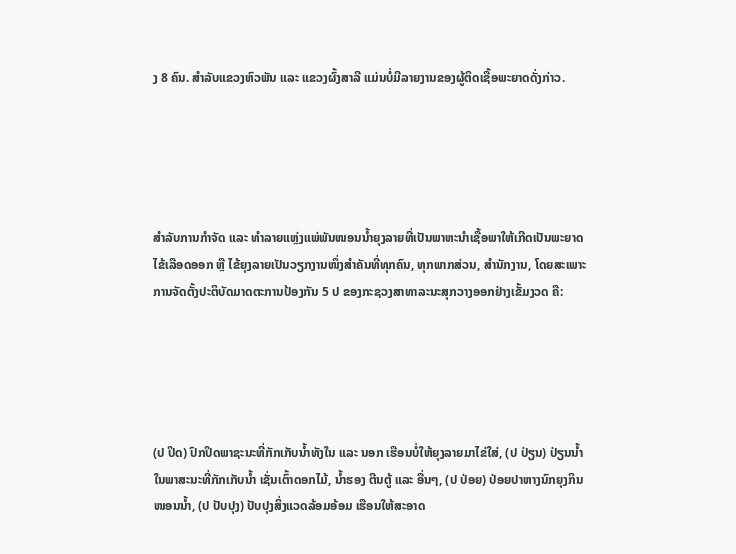ງ 8 ຄົນ. ສໍາລັບແຂວງຫົວພັນ ແລະ ແຂວງຜົ້ງສາລີ ແມ່ນບໍ່ມີລາຍງານຂອງຜູ້ຕິດເຊື້ອພະຍາດດັ່ງກ່າວ.





ສຳລັບການກຳຈັດ ແລະ ທຳລາຍແຫຼ່ງແພ່ພັນໜອນນ້ຳຍຸງລາຍທີ່ເປັນພາຫະນຳເຊື້ອພາໃຫ້ເກີດເປັນພະຍາດໄຂ້ເລືອດອອກ ຫຼື ໄຂ້ຍຸງລາຍເປັນວຽກງານໜຶ່ງສຳຄັນທີ່ທຸກຄົນ, ທຸກພາກສ່ວນ, ສຳນັກງານ, ໂດຍສະເພາະການຈັດຕັ້ງປະຕິບັດມາດຕະການປ້ອງກັນ 5 ປ ຂອງກະຊວງສາທາລະນະສຸກວາງອອກຢ່າງເຂັ້ມງວດ ຄື:





(ປ ປິດ) ປົກປິດພາຊະນະທີ່ກັກເກັບນ້ຳທັງໃນ ແລະ ນອກ ເຮືອນບໍ່ໃຫ້ຍຸງລາຍມາໄຂ່ໃສ່, (ປ ປ່ຽນ) ປ່ຽນນ້ຳໃນພາສະນະທີ່ກັກເກັບນ້ຳ ເຊັ່ນເຕົ້າດອກໄມ້, ນ້ຳຮອງ ຕີນຕູ້ ແລະ ອື່ນໆ, (ປ ປ່ອຍ) ປ່ອຍປາຫາງນົກຍຸງກິນໜອນນໍ້າ, (ປ ປັບປຸງ) ປັບປຸງສິ່ງແວດລ້ອມອ້ອມ ເຮືອນໃຫ້ສະອາດ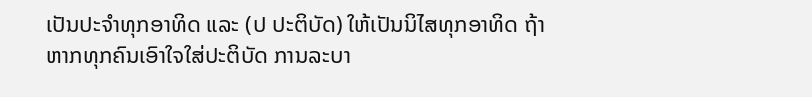ເປັນປະຈຳທຸກອາທິດ ແລະ (ປ ປະຕິບັດ) ໃຫ້ເປັນນິໄສທຸກອາທິດ ຖ້າຫາກທຸກຄົນເອົາໃຈໃສ່ປະຕິບັດ ການລະບາ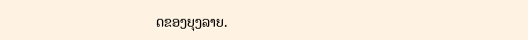ດຂອງຍຸງລາຍ.